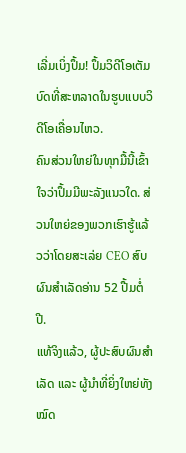ເລີ່ມເບິ່ງປຶ້ມ! ປຶ້ມວິດີໂອເຕັມບົດທີ່ສະຫລາດໃນຮູບແບບວິດີໂອເຄື່ອນໄຫວ.
ຄົນສ່ວນໃຫຍ່ໃນທຸກມື້ນີ້ເຂົ້າໃຈວ່າປຶ້ມມີພະລັງແນວໃດ. ສ່ວນໃຫຍ່ຂອງພວກເຮົາຮູ້ແລ້ວວ່າໂດຍສະເລ່ຍ CEO ສົບຜົນສໍາເລັດອ່ານ 52 ປື້ມຕໍ່ປີ.
ແທ້ຈິງແລ້ວ, ຜູ້ປະສົບຜົນສຳເລັດ ແລະ ຜູ້ນຳທີ່ຍິ່ງໃຫຍ່ທັງໝົດ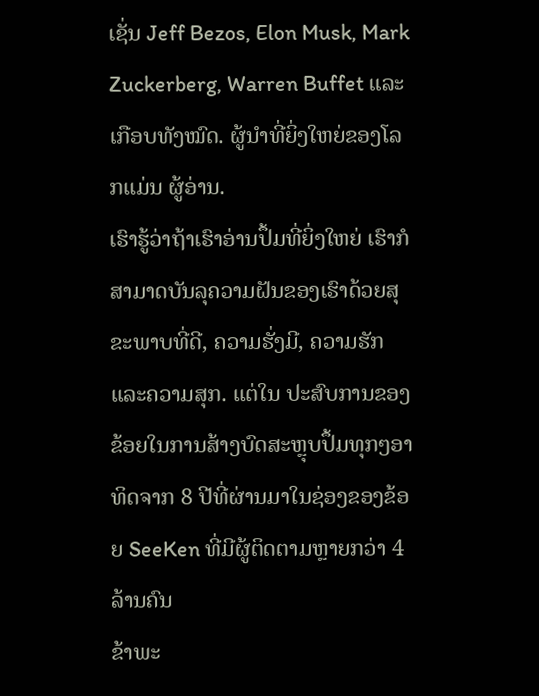ເຊັ່ນ Jeff Bezos, Elon Musk, Mark Zuckerberg, Warren Buffet ແລະເກືອບທັງໝົດ. ຜູ້ນໍາທີ່ຍິ່ງໃຫຍ່ຂອງໂລກແມ່ນ ຜູ້ອ່ານ.
ເຮົາຮູ້ວ່າຖ້າເຮົາອ່ານປຶ້ມທີ່ຍິ່ງໃຫຍ່ ເຮົາກໍສາມາດບັນລຸຄວາມຝັນຂອງເຮົາດ້ວຍສຸຂະພາບທີ່ດີ, ຄວາມຮັ່ງມີ, ຄວາມຮັກ ແລະຄວາມສຸກ. ແຕ່ໃນ ປະສົບການຂອງຂ້ອຍໃນການສ້າງບົດສະຫຼຸບປຶ້ມທຸກໆອາທິດຈາກ 8 ປີທີ່ຜ່ານມາໃນຊ່ອງຂອງຂ້ອຍ SeeKen ທີ່ມີຜູ້ຕິດຕາມຫຼາຍກວ່າ 4 ລ້ານຄົນ
ຂ້າພະ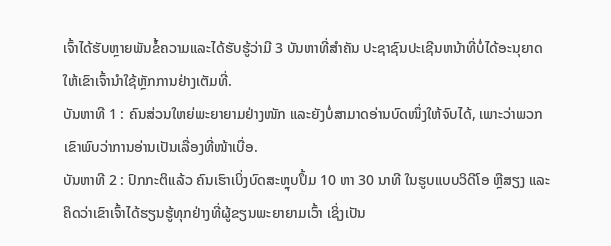ເຈົ້າໄດ້ຮັບຫຼາຍພັນຂໍ້ຄວາມແລະໄດ້ຮັບຮູ້ວ່າມີ 3 ບັນຫາທີ່ສໍາຄັນ ປະຊາຊົນປະເຊີນຫນ້າທີ່ບໍ່ໄດ້ອະນຸຍາດໃຫ້ເຂົາເຈົ້ານໍາໃຊ້ຫຼັກການຢ່າງເຕັມທີ່.
ບັນຫາທີ 1 : ຄົນສ່ວນໃຫຍ່ພະຍາຍາມຢ່າງໜັກ ແລະຍັງບໍ່ສາມາດອ່ານບົດໜຶ່ງໃຫ້ຈົບໄດ້, ເພາະວ່າພວກເຂົາພົບວ່າການອ່ານເປັນເລື່ອງທີ່ໜ້າເບື່ອ.
ບັນຫາທີ 2 : ປົກກະຕິແລ້ວ ຄົນເຮົາເບິ່ງບົດສະຫຼຸບປຶ້ມ 10 ຫາ 30 ນາທີ ໃນຮູບແບບວິດີໂອ ຫຼືສຽງ ແລະຄິດວ່າເຂົາເຈົ້າໄດ້ຮຽນຮູ້ທຸກຢ່າງທີ່ຜູ້ຂຽນພະຍາຍາມເວົ້າ ເຊິ່ງເປັນ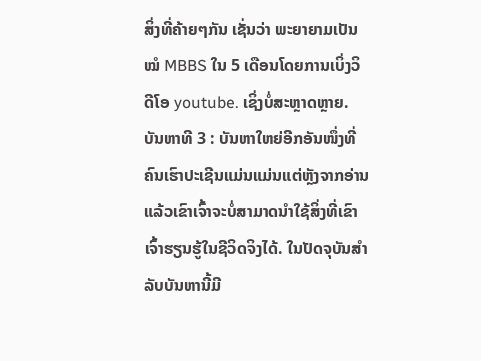ສິ່ງທີ່ຄ້າຍໆກັນ ເຊັ່ນວ່າ ພະຍາຍາມເປັນໝໍ MBBS ໃນ 5 ເດືອນໂດຍການເບິ່ງວິດີໂອ youtube. ເຊິ່ງບໍ່ສະຫຼາດຫຼາຍ.
ບັນຫາທີ 3 : ບັນຫາໃຫຍ່ອີກອັນໜຶ່ງທີ່ຄົນເຮົາປະເຊີນແມ່ນແມ່ນແຕ່ຫຼັງຈາກອ່ານແລ້ວເຂົາເຈົ້າຈະບໍ່ສາມາດນຳໃຊ້ສິ່ງທີ່ເຂົາເຈົ້າຮຽນຮູ້ໃນຊີວິດຈິງໄດ້. ໃນປັດຈຸບັນສໍາລັບບັນຫານີ້ມີ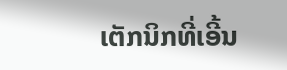ເຕັກນິກທີ່ເອີ້ນ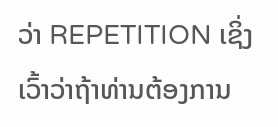ວ່າ REPETITION ເຊິ່ງເວົ້າວ່າຖ້າທ່ານຕ້ອງການ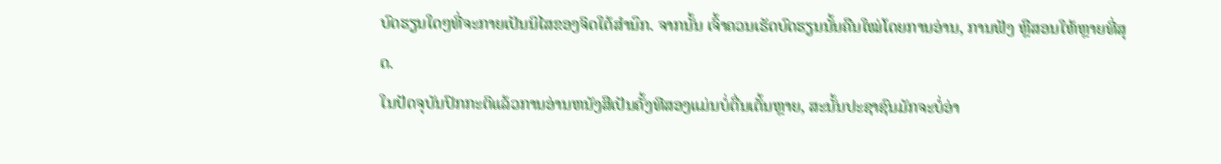ບົດຮຽນໃດໆທີ່ຈະກາຍເປັນນິໄສຂອງຈິດໃຕ້ສໍານຶກ. ຈາກນັ້ນ ເຈົ້າຄວນເຮັດບົດຮຽນນັ້ນຄືນໃໝ່ໂດຍການອ່ານ, ການຟັງ ຫຼືສອນໃຫ້ຫຼາຍທີ່ສຸດ.
ໃນປັດຈຸບັນປົກກະຕິແລ້ວການອ່ານຫນັງສືເປັນຄັ້ງທີສອງແມ່ນບໍ່ຕື່ນເຕັ້ນຫຼາຍ, ສະນັ້ນປະຊາຊົນມັກຈະບໍ່ອ່າ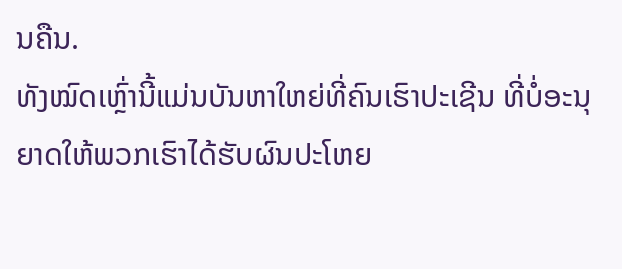ນຄືນ.
ທັງໝົດເຫຼົ່ານີ້ແມ່ນບັນຫາໃຫຍ່ທີ່ຄົນເຮົາປະເຊີນ ທີ່ບໍ່ອະນຸຍາດໃຫ້ພວກເຮົາໄດ້ຮັບຜົນປະໂຫຍ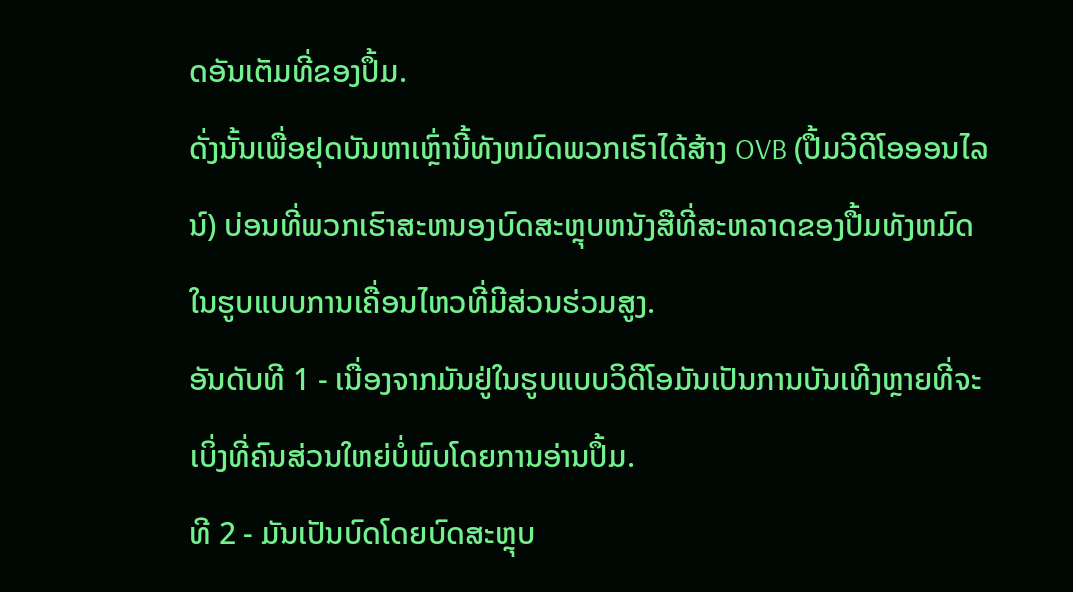ດອັນເຕັມທີ່ຂອງປຶ້ມ.
ດັ່ງນັ້ນເພື່ອຢຸດບັນຫາເຫຼົ່ານີ້ທັງຫມົດພວກເຮົາໄດ້ສ້າງ OVB (ປື້ມວີດີໂອອອນໄລນ໌) ບ່ອນທີ່ພວກເຮົາສະຫນອງບົດສະຫຼຸບຫນັງສືທີ່ສະຫລາດຂອງປື້ມທັງຫມົດໃນຮູບແບບການເຄື່ອນໄຫວທີ່ມີສ່ວນຮ່ວມສູງ.
ອັນດັບທີ 1 - ເນື່ອງຈາກມັນຢູ່ໃນຮູບແບບວິດີໂອມັນເປັນການບັນເທີງຫຼາຍທີ່ຈະເບິ່ງທີ່ຄົນສ່ວນໃຫຍ່ບໍ່ພົບໂດຍການອ່ານປຶ້ມ.
ທີ 2 - ມັນເປັນບົດໂດຍບົດສະຫຼຸບ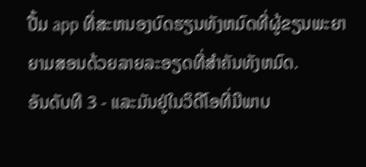ປື້ມ app ທີ່ສະຫນອງບົດຮຽນທັງຫມົດທີ່ຜູ້ຂຽນພະຍາຍາມສອນດ້ວຍລາຍລະອຽດທີ່ສໍາຄັນທັງຫມົດ.
ອັນດັບທີ 3 - ແລະມັນຢູ່ໃນວິດີໂອທີ່ມີພາບ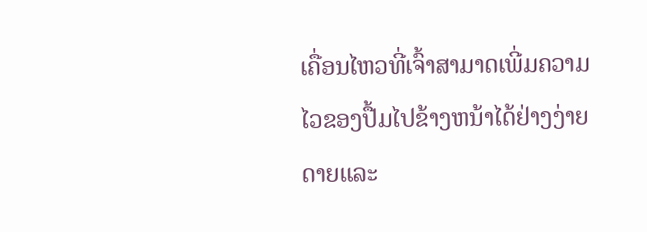ເຄື່ອນໄຫວທີ່ເຈົ້າສາມາດເພີ່ມຄວາມໄວຂອງປື້ມໄປຂ້າງຫນ້າໄດ້ຢ່າງງ່າຍດາຍແລະ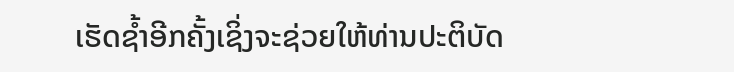ເຮັດຊ້ຳອີກຄັ້ງເຊິ່ງຈະຊ່ວຍໃຫ້ທ່ານປະຕິບັດ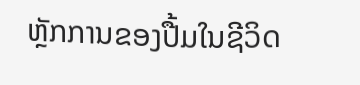ຫຼັກການຂອງປື້ມໃນຊີວິດ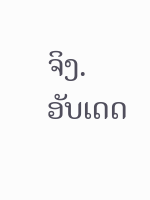ຈິງ.
ອັບເດດ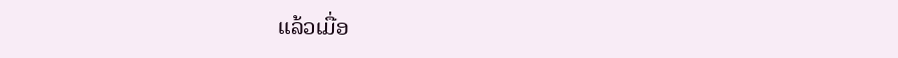ແລ້ວເມື່ອ